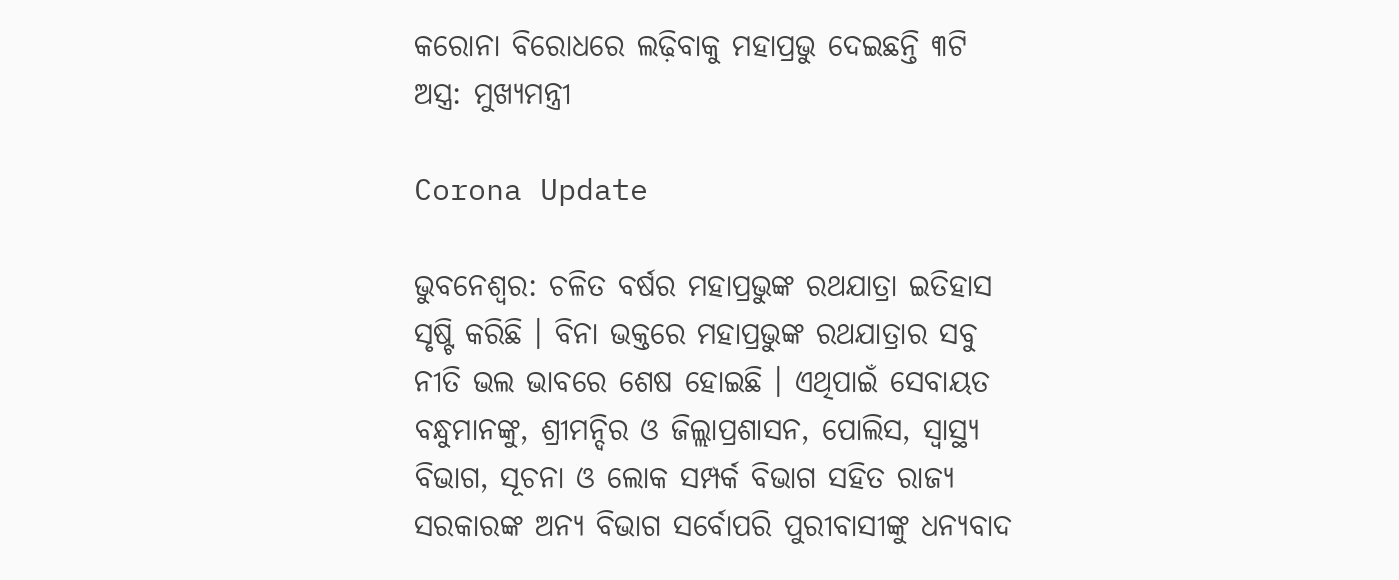କରୋନା ବିରୋଧରେ ଲଢ଼ିବାକୁ ମହାପ୍ରଭୁ ଦେଇଛନ୍ତି ୩ଟି ଅସ୍ତ୍ର: ମୁଖ୍ୟମନ୍ତ୍ରୀ

Corona Update

ଭୁବନେଶ୍ୱର: ଚଳିତ ବର୍ଷର ମହାପ୍ରଭୁଙ୍କ ରଥଯାତ୍ରା ଇତିହାସ ସୃଷ୍ଟି କରିଛି । ବିନା ଭକ୍ତରେ ମହାପ୍ରଭୁଙ୍କ ରଥଯାତ୍ରାର ସବୁ ନୀତି ଭଲ ଭାବରେ ଶେଷ ହୋଇଛି । ଏଥିପାଇଁ ସେବାୟତ ବନ୍ଧୁମାନଙ୍କୁ, ଶ୍ରୀମନ୍ଦିର ଓ ଜିଲ୍ଲାପ୍ରଶାସନ, ପୋଲିସ, ସ୍ୱାସ୍ଥ୍ୟ ବିଭାଗ, ସୂଚନା ଓ ଲୋକ ସମ୍ପର୍କ ବିଭାଗ ସହିତ ରାଜ୍ୟ ସରକାରଙ୍କ ଅନ୍ୟ ବିଭାଗ ସର୍ବୋପରି ପୁରୀବାସୀଙ୍କୁ ଧନ୍ୟବାଦ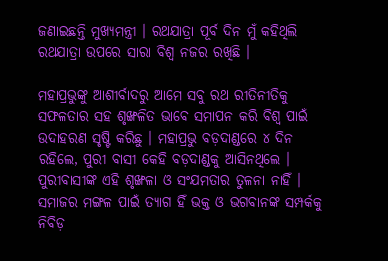ଜଣାଇଛନ୍ତି ମୁଖ୍ୟମନ୍ତ୍ରୀ । ରଥଯାତ୍ରା ପୂର୍ବ ଦିନ ମୁଁ କହିଥିଲି ରଥଯାତ୍ରା ଉପରେ ସାରା ବିଶ୍ୱ ନଜର ରଖିଛି ।

ମହାପ୍ରଭୁଙ୍କୁ ଆଶୀର୍ବାଦରୁ ଆମେ ସବୁ ରଥ ରୀତିନୀତିକୁ ସଫଳତାର ସହ ଶୃଙ୍ଖଳିତ ଭାବେ ସମାପନ କରି ବିଶ୍ୱ ପାଇଁ ଉଦାହରଣ ସୃଷ୍ଟି କରିଛୁ । ମହାପ୍ରଭୁ ବଡ଼ଦାଣ୍ଡରେ ୪ ଦିନ ରହିଲେ, ପୁରୀ ବାସୀ କେହି ବଡ଼ଦାଣ୍ଡକୁ ଆସିନଥିଲେ । ପୁରୀବାସୀଙ୍କ ଏହି ଶୃଙ୍ଖଳା ଓ ସଂଯମତାର ତୁଳନା ନାହିଁ । ସମାଜର ମଙ୍ଗଳ ପାଇଁ ତ୍ୟାଗ ହିଁ ଭକ୍ତ ଓ ଭଗବାନଙ୍କ ସମ୍ପର୍କକୁ ନିବିଡ଼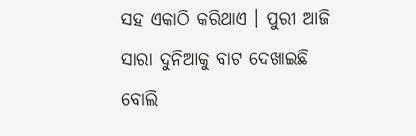ସହ ଏକାଠି କରିଥାଏ । ପୁରୀ ଆଜି ସାରା ଦୁନିଆକୁ ବାଟ ଦେଖାଇଛି ବୋଲି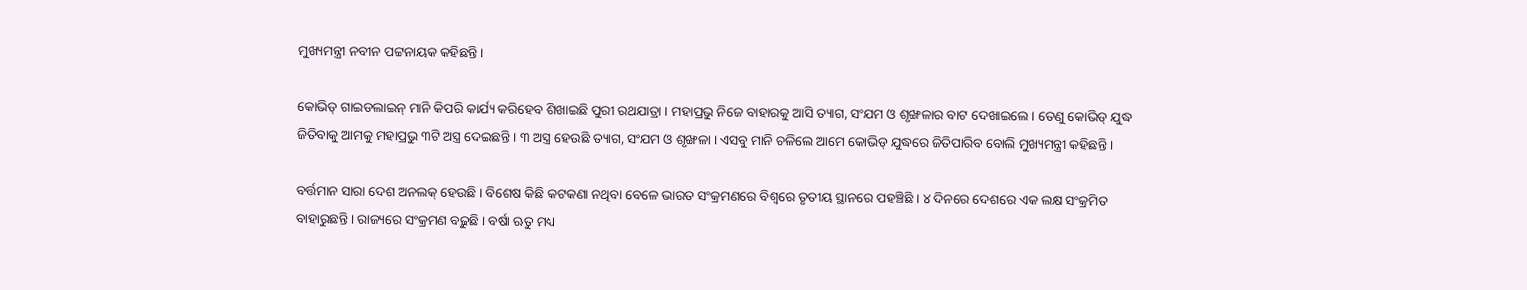ମୁଖ୍ୟମନ୍ତ୍ରୀ ନବୀନ ପଟ୍ଟନାୟକ କହିଛନ୍ତି ।

କୋଭିଡ୍ ଗାଇଡଲାଇନ୍ ମାନି କିପରି କାର୍ଯ୍ୟ କରିହେବ ଶିଖାଇଛି ପୁରୀ ରଥଯାତ୍ରା । ମହାପ୍ରଭୁ ନିଜେ ବାହାରକୁ ଆସି ତ୍ୟାଗ, ସଂଯମ ଓ ଶୃଙ୍ଖଳାର ବାଟ ଦେଖାଇଲେ । ତେଣୁ କୋଭିଡ୍ ଯୁଦ୍ଧ ଜିତିବାକୁ ଆମକୁ ମହାପ୍ରଭୁ ୩ଟି ଅସ୍ତ୍ର ଦେଇଛନ୍ତି । ୩ ଅସ୍ତ୍ର ହେଉଛି ତ୍ୟାଗ, ସଂଯମ ଓ ଶୃଙ୍ଖଳା । ଏସବୁ ମାନି ଚଳିଲେ ଆମେ କୋଭିଡ୍ ଯୁଦ୍ଧରେ ଜିତିପାରିବ ବୋଲି ମୁଖ୍ୟମନ୍ତ୍ରୀ କହିଛନ୍ତି ।

ବର୍ତ୍ତମାନ ସାରା ଦେଶ ଅନଲକ୍ ହେଉଛି । ବିଶେଷ କିଛି କଟକଣା ନଥିବା ବେଳେ ଭାରତ ସଂକ୍ରମଣରେ ବିଶ୍ୱରେ ତୃତୀୟ ସ୍ଥାନରେ ପହଞ୍ଚିଛି । ୪ ଦିନରେ ଦେଶରେ ଏକ ଲକ୍ଷ ସଂକ୍ରମିତ ବାହାରୁଛନ୍ତି । ରାଜ୍ୟରେ ସଂକ୍ରମଣ ବଢ଼ୁଛି । ବର୍ଷା ଋତୁ ମଧ୍ୟ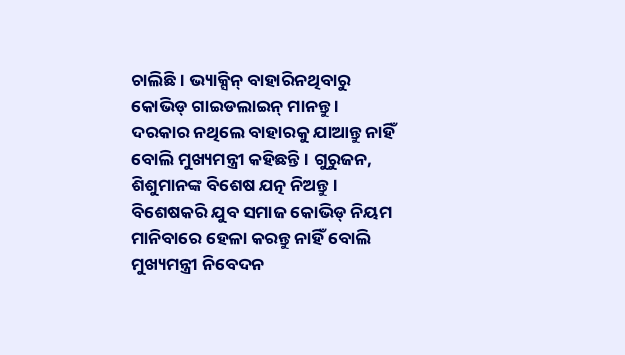ଚାଲିଛି । ଭ୍ୟାକ୍ସିନ୍ ବାହାରିନଥିବାରୁ କୋଭିଡ୍ ଗାଇଡଲାଇନ୍ ମାନନ୍ତୁ । ଦରକାର ନଥିଲେ ବାହାରକୁ ଯାଆନ୍ତୁ ନାହିଁ ବୋଲି ମୁଖ୍ୟମନ୍ତ୍ରୀ କହିଛନ୍ତି । ଗୁରୁଜନ, ଶିଶୁମାନଙ୍କ ବିଶେଷ ଯତ୍ନ ନିଅନ୍ତୁ । ବିଶେଷକରି ଯୁବ ସମାଜ କୋଭିଡ୍ ନିୟମ ମାନିବାରେ ହେଳା କରନ୍ତୁ ନାହିଁ ବୋଲି ମୁଖ୍ୟମନ୍ତ୍ରୀ ନିବେଦନ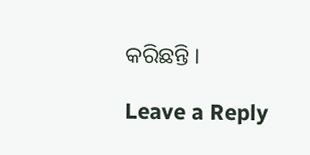କରିଛନ୍ତି ।

Leave a Reply